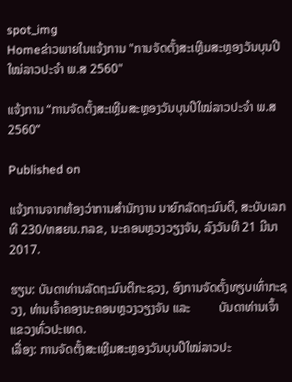spot_img
Homeຂ່າວພາຍໃນແຈ້ງການ "ການຈັດຕັ້ງສະເຫຼີມສະຫຼອງວັນບຸນປີໃໝ່ລາວປະຈຳ ພ.ສ 2560"

ແຈ້ງການ “ການຈັດຕັ້ງສະເຫຼີມສະຫຼອງວັນບຸນປີໃໝ່ລາວປະຈຳ ພ.ສ 2560”

Published on

ແຈ້ງການຈາກຫ້ອງວ່າການສຳນັກງານ ນາຍົກລັດຖະມົນຕີ, ສະບັບເລກທີ 230/ຫສຍນ.ກລຂ, ນະຄອນຫຼວງວຽງຈັນ, ລົງວັນທີ 21 ມີນາ 2017.

ຮຽນ: ບັນດາທ່ານລັດຖະມົນຕີກະຊວງ, ອົງການຈັດຕັ້ງທຽບເທົ່າກະຊວງ, ທ່ານເຈົ້າຄອງນະຄອນຫຼວງວຽງຈັນ ແລະ         ບັນດາທ່ານເຈົ້າແຂວງທົ່ວປະເທດ.
ເລື່ອງ: ການຈັດຕັ້ງສະເຫຼີມສະຫຼອງວັນບຸນປີໃໝ່ລາວປະ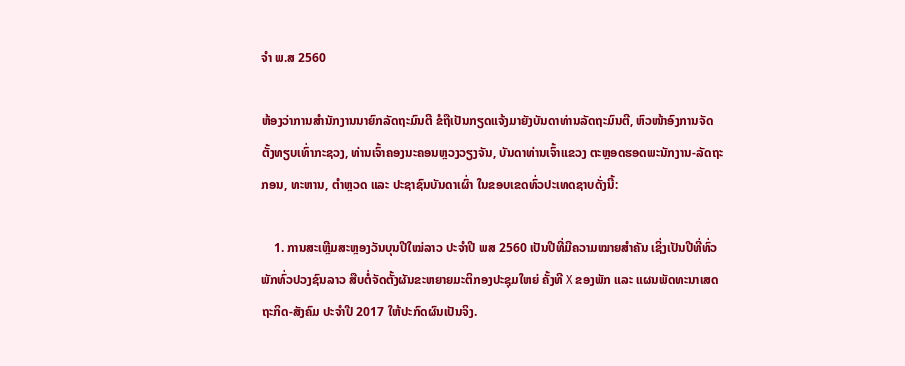ຈຳ ພ.ສ 2560

ຫ້ອງວ່າການສຳນັກງານນາຍົກລັດຖະມົນຕີ ຂໍຖືເປັນກຽດແຈ້ງມາຍັງບັນດາທ່ານລັດຖະມົນຕີ, ຫົວໜ້າອົງການຈັດຕັ້ງທຽບເທົ່າກະຊວງ, ທ່ານເຈົ້າຄອງນະຄອນຫຼວງວຽງຈັນ, ບັນດາທ່ານເຈົ້າແຂວງ ຕະຫຼອດຮອດພະນັກງານ-ລັດຖະກອນ, ທະຫານ, ຕຳຫຼວດ ແລະ ປະຊາຊົນບັນດາເຜົ່າ ໃນຂອບເຂດທົ່ວປະເທດຊາບດັ່ງນີ້:

    1. ການສະເຫຼີມສະຫຼອງວັນບຸນປີໃໝ່ລາວ ປະຈຳປີ ພສ 2560 ເປັນປີທີ່ມີຄວາມໝາຍສຳຄັນ ເຊິ່ງເປັນປີທີ່ທົ່ວພັກທົ່ວປວງຊົນລາວ ສືບຕໍ່ຈັດຕັ້ງຜັນຂະຫຍາຍມະຕິກອງປະຊຸມໃຫຍ່ ຄັ້ງທີ X ຂອງພັກ ແລະ ແຜນພັດທະນາເສດຖະກິດ-ສັງຄົມ ປະຈຳປີ 2017 ໃຫ້ປະກົດຜົນເປັນຈິງ.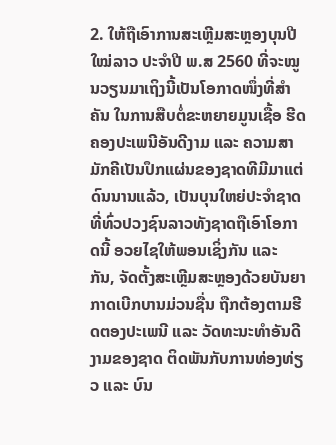2. ໃຫ້ຖືເອົາການສະເຫຼີມສະຫຼອງບຸນປີໃໝ່ລາວ ປະຈຳປີ ພ.ສ 2560 ທີ່ຈະໝູນວຽນມາເຖິງນີ້ເປັນໂອກາດໜຶ່ງທີ່ສຳຄັນ ໃນການສືບຕໍ່ຂະຫຍາຍມູນເຊື້ອ ຮີດຄອງປະເພນີອັນດີງາມ ແລະ ຄວາມສາມັກຄີເປັນປຶກແຜ່ນຂອງຊາດທີມີມາແຕ່ດົນນານແລ້ວ, ເປັນບຸນໃຫຍ່ປະຈຳຊາດ ທີ່ທົ່ວປວງຊົນລາວທັງຊາດຖືເອົາໂອກາດນີ້ ອວຍໄຊໃຫ້ພອນເຊິ່ງກັນ ແລະ ກັນ, ຈັດຕັ້ງສະເຫຼີມສະຫຼອງດ້ວຍບັນຍາກາດເບີກບານມ່ວນຊື່ນ ຖືກຕ້ອງຕາມຮີດຕອງປະເພນີ ແລະ ວັດທະນະທຳອັນດີງາມຂອງຊາດ ຕິດພັນກັບການທ່ອງທ່ຽວ ແລະ ບົນ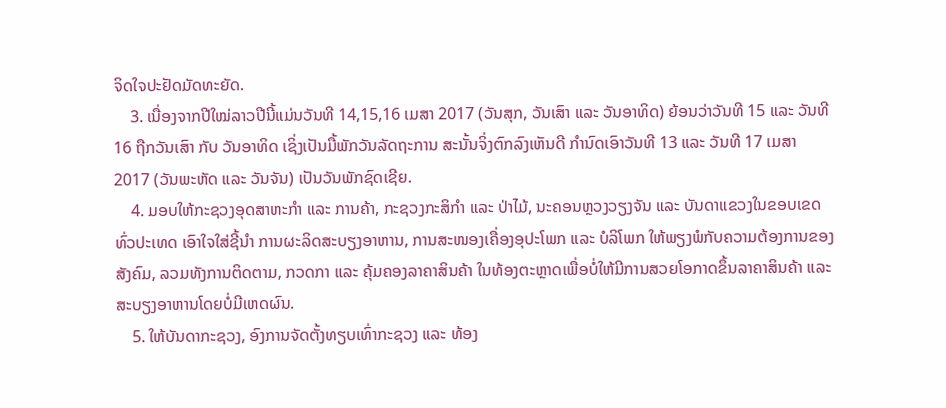ຈິດໃຈປະຢັດມັດທະຍັດ.
    3. ເນື່ອງຈາກປີໃໝ່ລາວປີນີ້ແມ່ນວັນທີ 14,15,16 ເມສາ 2017 (ວັນສຸກ, ວັນເສົາ ແລະ ວັນອາທິດ) ຍ້ອນວ່າວັນທີ 15 ແລະ ວັນທີ 16 ຖືກວັນເສົາ ກັບ ວັນອາທິດ ເຊິ່ງເປັນມື້ພັກວັນລັດຖະການ ສະນັ້ນຈິ່ງຕົກລົງເຫັນດີ ກຳນົດເອົາວັນທີ 13 ແລະ ວັນທີ 17 ເມສາ 2017 (ວັນພະຫັດ ແລະ ວັນຈັນ) ເປັນວັນພັກຊົດເຊີຍ.
    4. ມອບໃຫ້ກະຊວງອຸດສາຫະກຳ ແລະ ການຄ້າ, ກະຊວງກະສິກຳ ແລະ ປ່າໄມ້, ນະຄອນຫຼວງວຽງຈັນ ແລະ ບັນດາແຂວງໃນຂອບເຂດທົ່ວປະເທດ ເອົາໃຈໃສ່ຊີ້ນຳ ການຜະລິດສະບຽງອາຫານ, ການສະໜອງເຄື່ອງອຸປະໂພກ ແລະ ບໍລິໂພກ ໃຫ້ພຽງພໍກັບຄວາມຕ້ອງການຂອງສັງຄົມ, ລວມທັງການຕິດຕາມ, ກວດກາ ແລະ ຄຸ້ມຄອງລາຄາສິນຄ້າ ໃນທ້ອງຕະຫຼາດເພື່ອບໍ່ໃຫ້ມີການສວຍໂອກາດຂຶ້ນລາຄາສິນຄ້າ ແລະ ສະບຽງອາຫານໂດຍບໍ່ມີເຫດຜົນ.
    5. ໃຫ້ບັນດາກະຊວງ, ອົງການຈັດຕັ້ງທຽບເທົ່າກະຊວງ ແລະ ທ້ອງ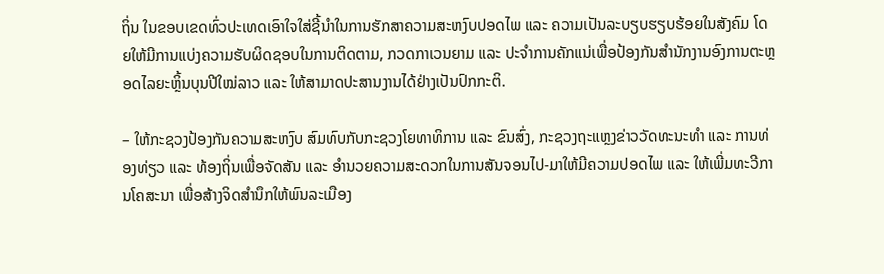ຖິ່ນ ໃນຂອບເຂດທົ່ວປະເທດເອົາໃຈໃສ່ຊີ້ນຳໃນການຮັກສາຄວາມສະຫງົບປອດໄພ ແລະ ຄວາມເປັນລະບຽບຮຽບຮ້ອຍໃນສັງຄົມ ໂດຍໃຫ້ມີການແບ່ງຄວາມຮັບຜິດຊອບໃນການຕິດຕາມ, ກວດກາເວນຍາມ ແລະ ປະຈຳການຄັກແນ່ເພື່ອປ້ອງກັນສຳນັກງານອົງການຕະຫຼອດໄລຍະຫຼິ້ນບຸນປີໃໝ່ລາວ ແລະ ໃຫ້ສາມາດປະສານງານໄດ້ຢ່າງເປັນປົກກະຕິ.

– ໃຫ້ກະຊວງປ້ອງກັນຄວາມສະຫງົບ ສົມທົບກັບກະຊວງໂຍທາທິການ ແລະ ຂົນສົ່ງ, ກະຊວງຖະແຫຼງຂ່າວວັດທະນະທຳ ແລະ ການທ່ອງທ່ຽວ ແລະ ທ້ອງຖິ່ນເພື່ອຈັດສັນ ແລະ ອຳນວຍຄວາມສະດວກໃນການສັນຈອນໄປ-ມາໃຫ້ມີຄວາມປອດໄພ ແລະ ໃຫ້ເພີ່ມທະວີການໂຄສະນາ ເພື່ອສ້າງຈິດສຳນຶກໃຫ້ພົນລະເມືອງ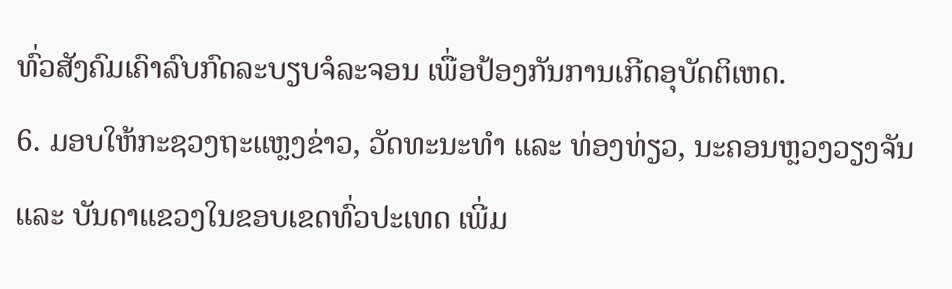ທົ່ວສັງຄົມເຄົາລົບກົດລະບຽບຈໍລະຈອນ ເພື່ອປ້ອງກັນການເກີດອຸບັດຕິເຫດ.
6. ມອບໃຫ້ກະຊວງຖະແຫຼງຂ່າວ, ວັດທະນະທຳ ແລະ ທ່ອງທ່ຽວ, ນະຄອນຫຼວງວຽງຈັນ ແລະ ບັນດາແຂວງໃນຂອບເຂດທົ່ວປະເທດ ເພີ່ມ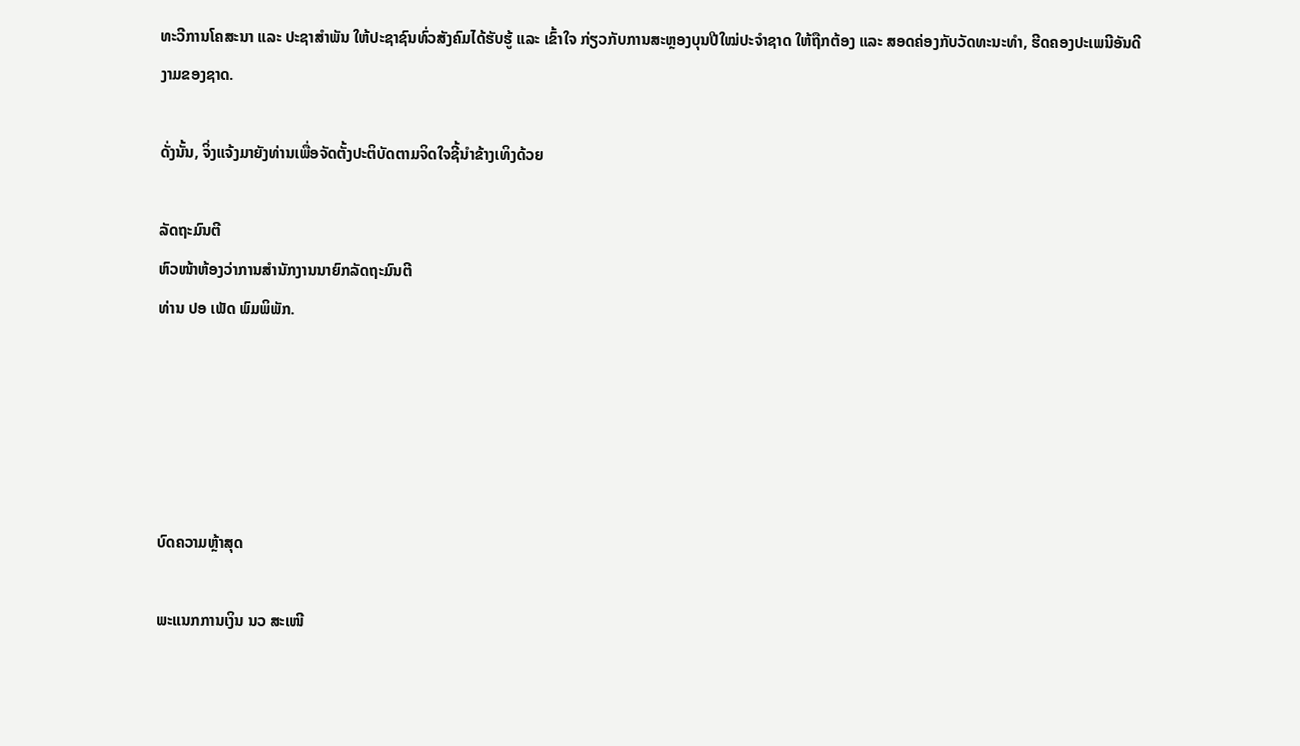ທະວີການໂຄສະນາ ແລະ ປະຊາສຳພັນ ໃຫ້ປະຊາຊົນທົ່ວສັງຄົມໄດ້ຮັບຮູ້ ແລະ ເຂົ້າໃຈ ກ່ຽວກັບການສະຫຼອງບຸນປີໃໝ່ປະຈຳຊາດ ໃຫ້ຖືກຕ້ອງ ແລະ ສອດຄ່ອງກັບວັດທະນະທຳ, ຮີດຄອງປະເພນີອັນດີງາມຂອງຊາດ.

ດັ່ງນັ້ນ, ຈິ່ງແຈ້ງມາຍັງທ່ານເພື່ອຈັດຕັ້ງປະຕິບັດຕາມຈິດໃຈຊີ້ນຳຂ້າງເທິງດ້ວຍ

ລັດຖະມົນຕີ
ຫົວໜ້າຫ້ອງວ່າການສຳນັກງານນາຍົກລັດຖະມົນຕີ
ທ່ານ ປອ ເພັດ ພົມພິພັກ.





ບົດຄວາມຫຼ້າສຸດ

ພະແນກການເງິນ ນວ ສະເໜີ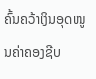ຄົ້ນຄວ້າເງິນອຸດໜູນຄ່າຄອງຊີບ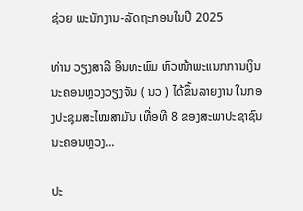ຊ່ວຍ ພະນັກງານ-ລັດຖະກອນໃນປີ 2025

ທ່ານ ວຽງສາລີ ອິນທະພົມ ຫົວໜ້າພະແນກການເງິນ ນະຄອນຫຼວງວຽງຈັນ ( ນວ ) ໄດ້ຂຶ້ນລາຍງານ ໃນກອງປະຊຸມສະໄໝສາມັນ ເທື່ອທີ 8 ຂອງສະພາປະຊາຊົນ ນະຄອນຫຼວງ...

ປະ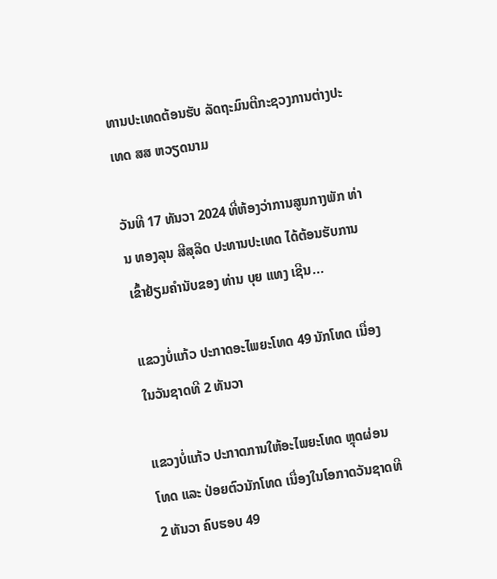ທານປະເທດຕ້ອນຮັບ ລັດຖະມົນຕີກະຊວງການຕ່າງປະເທດ ສສ ຫວຽດນາມ

ວັນທີ 17 ທັນວາ 2024 ທີ່ຫ້ອງວ່າການສູນກາງພັກ ທ່ານ ທອງລຸນ ສີສຸລິດ ປະທານປະເທດ ໄດ້ຕ້ອນຮັບການເຂົ້າຢ້ຽມຄຳນັບຂອງ ທ່ານ ບຸຍ ແທງ ເຊີນ...

ແຂວງບໍ່ແກ້ວ ປະກາດອະໄພຍະໂທດ 49 ນັກໂທດ ເນື່ອງໃນວັນຊາດທີ 2 ທັນວາ

ແຂວງບໍ່ແກ້ວ ປະກາດການໃຫ້ອະໄພຍະໂທດ ຫຼຸດຜ່ອນໂທດ ແລະ ປ່ອຍຕົວນັກໂທດ ເນື່ອງໃນໂອກາດວັນຊາດທີ 2 ທັນວາ ຄົບຮອບ 49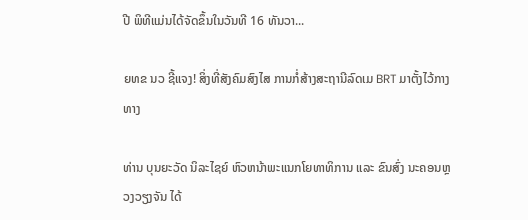ປີ ພິທີແມ່ນໄດ້ຈັດຂຶ້ນໃນວັນທີ 16 ທັນວາ...

ຍທຂ ນວ ຊີ້ແຈງ! ສິ່ງທີ່ສັງຄົມສົງໄສ ການກໍ່ສ້າງສະຖານີລົດເມ BRT ມາຕັ້ງໄວ້ກາງທາງ

ທ່ານ ບຸນຍະວັດ ນິລະໄຊຍ໌ ຫົວຫນ້າພະແນກໂຍທາທິການ ແລະ ຂົນສົ່ງ ນະຄອນຫຼວງວຽງຈັນ ໄດ້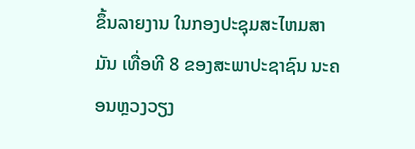ຂຶ້ນລາຍງານ ໃນກອງປະຊຸມສະໄຫມສາມັນ ເທື່ອທີ 8 ຂອງສະພາປະຊາຊົນ ນະຄອນຫຼວງວຽງ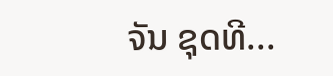ຈັນ ຊຸດທີ...